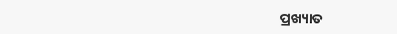ପ୍ରଖ୍ୟାତ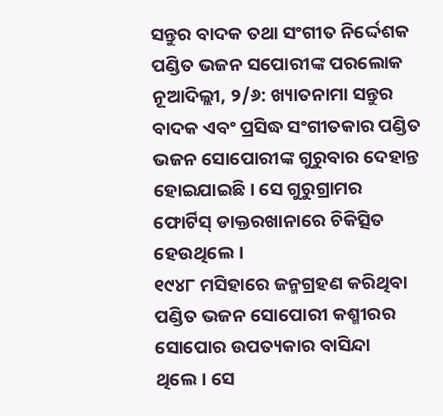ସନ୍ତୁର ବାଦକ ତଥା ସଂଗୀତ ନିର୍ଦ୍ଦେଶକ ପଣ୍ଡିତ ଭଜନ ସପୋରୀଙ୍କ ପରଲୋକ
ନୂଆଦିଲ୍ଲୀ, ୨/୬: ଖ୍ୟାତନାମା ସନ୍ତୁର ବାଦକ ଏବଂ ପ୍ରସିଦ୍ଧ ସଂଗୀତକାର ପଣ୍ଡିତ ଭଜନ ସୋପୋରୀଙ୍କ ଗୁରୁବାର ଦେହାନ୍ତ ହୋଇଯାଇଛି। ସେ ଗୁରୁଗ୍ରାମର ଫୋର୍ଟିସ୍ ଡାକ୍ତରଖାନାରେ ଚିକିତ୍ସିତ ହେଉଥିଲେ।
୧୯୪୮ ମସିହାରେ ଜନ୍ମଗ୍ରହଣ କରିଥିବା ପଣ୍ଡିତ ଭଜନ ସୋପୋରୀ କଶ୍ମୀରର ସୋପୋର ଉପତ୍ୟକାର ବାସିନ୍ଦା ଥିଲେ। ସେ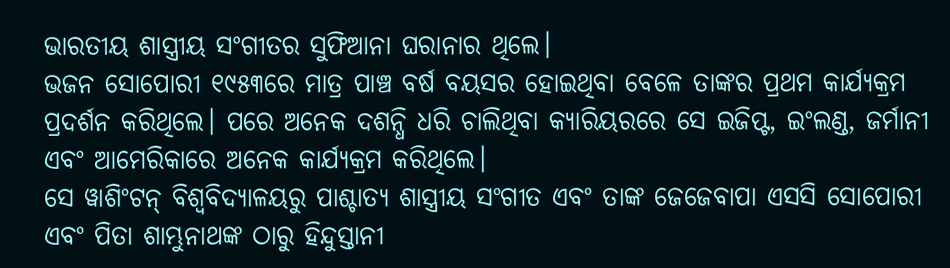ଭାରତୀୟ ଶାସ୍ତ୍ରୀୟ ସଂଗୀତର ସୁଫିଆନା ଘରାନାର ଥିଲେ।
ଭଜନ ସୋପୋରୀ ୧୯୫୩ରେ ମାତ୍ର ପାଞ୍ଚ ବର୍ଷ ବୟସର ହୋଇଥିବା ବେଳେ ତାଙ୍କର ପ୍ରଥମ କାର୍ଯ୍ୟକ୍ରମ ପ୍ରଦର୍ଶନ କରିଥିଲେ। ପରେ ଅନେକ ଦଶନ୍ଧି ଧରି ଚାଲିଥିବା କ୍ୟାରିୟରରେ ସେ ଇଜିପ୍ଟ, ଇଂଲଣ୍ଡ, ଜର୍ମାନୀ ଏବଂ ଆମେରିକାରେ ଅନେକ କାର୍ଯ୍ୟକ୍ରମ କରିଥିଲେ।
ସେ ୱାଶିଂଟନ୍ ବିଶ୍ୱବିଦ୍ୟାଳୟରୁ ପାଶ୍ଚାତ୍ୟ ଶାସ୍ତ୍ରୀୟ ସଂଗୀତ ଏବଂ ତାଙ୍କ ଜେଜେବାପା ଏସସି ସୋପୋରୀ ଏବଂ ପିତା ଶାମ୍ଭୁନାଥଙ୍କ ଠାରୁ ହିନ୍ଦୁସ୍ତାନୀ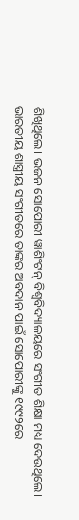ଶିଖିଥିଲେ। ଭଜନ ସୋପୋରୀ ୱାଶିଂଟନ୍ ବିଶ୍ୱବିଦ୍ୟାଳୟରେ ସଂଗୀତ ଶିକ୍ଷା ମଧ୍ୟ ଦେଉଥିଲେ।
ଭାରତୀୟ ଶାସ୍ତ୍ରୀୟ ସଂଗୀତରେ ତାଙ୍କର ଅବଦାନ ପାଇଁ ସୋପୋରୀଙ୍କୁ ୧୯୯୨ରେ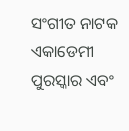ସଂଗୀତ ନାଟକ ଏକାଡେମୀ ପୁରସ୍କାର ଏବଂ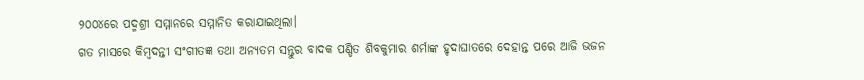୨୦୦୪ରେ ପଦ୍ମଶ୍ରୀ ସମ୍ମାନରେ ସମ୍ମାନିତ କରାଯାଇଥିଲା।
ଗତ ମାସରେ କିମ୍ବଦନ୍ତୀ ସଂଗୀତଜ୍ଞ ତଥା ଅନ୍ୟତମ ସନ୍ତୁର ବାଦକ ପଣ୍ଡିତ ଶିବକୁମାର ଶର୍ମାଙ୍କ ହୃଦାଘାତରେ ଦେହାନ୍ତ ପରେ ଆଜି ଭଜନ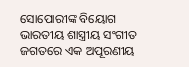ସୋପୋରୀଙ୍କ ବିୟୋଗ ଭାରତୀୟ ଶାସ୍ତ୍ରୀୟ ସଂଗୀତ ଜଗତରେ ଏକ ଅପୂରଣୀୟ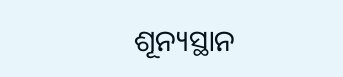ଶୂନ୍ୟସ୍ଥାନ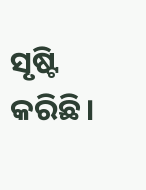ସୃଷ୍ଟି କରିଛି।